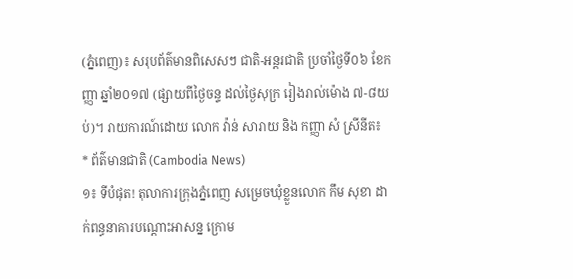(ភ្នំពេញ)៖ សរុបព័ត៌មានពិសេសៗ ជាតិ-អន្តរជាតិ ប្រចាំថ្ងៃទី០៦ ខែកញ្ញា ឆ្នាំ២០១៧ (ផ្សាយពីថ្ងៃចន្ទ ដល់ថ្ងៃសុក្រ រៀងរាល់ម៉ោង ៧-៨យប់)។ រាយការណ៍ដោយ លោក វ៉ាន់ សារាយ និង កញ្ញា សំ ស្រីនីត៖
* ព័ត៌មានជាតិ (Cambodia News)
១៖ ទីបំផុត! តុលាការក្រុងភ្នំពេញ សម្រេចឃុំខ្លួនលោក កឹម សុខា ដាក់ពន្ធនាគារបណ្តោះអាសន្ន ក្រោម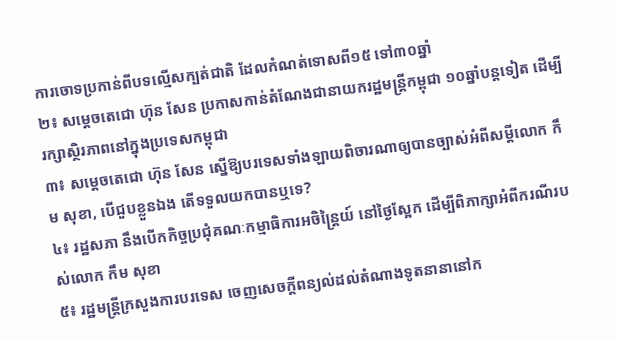ការចោទប្រកាន់ពីបទល្មើសក្បត់ជាតិ ដែលកំណត់ទោសពី១៥ ទៅ៣០ឆ្នាំ
២៖ សម្តេចតេជោ ហ៊ុន សែន ប្រកាសកាន់តំណែងជានាយករដ្ឋមន្រ្តីកម្ពុជា ១០ឆ្នាំបន្តទៀត ដើម្បីរក្សាស្ថិរភាពនៅក្នុងប្រទេសកម្ពុជា
៣៖ សម្តេចតេជោ ហ៊ុន សែន ស្នើឱ្យបរទេសទាំងឡាយពិចារណាឲ្យបានច្បាស់អំពីសម្តីលោក កឹម សុខា, បើជួបខ្លួនឯង តើទទួលយកបានឬទេ?
៤៖ រដ្ឋសភា នឹងបើកកិច្ចប្រជុំគណៈកម្មាធិការអចិន្រ្តៃយ៍ នៅថ្ងៃស្អែក ដើម្បីពិភាក្សាអំពីករណីរបស់លោក កឹម សុខា
៥៖ រដ្ឋមន្រ្តីក្រសួងការបរទេស ចេញសេចក្តីពន្យល់ដល់តំណាងទូតនានានៅក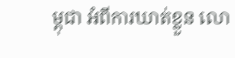ម្ពុជា អំពីការឃាត់ខ្លួន លោ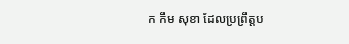ក កឹម សុខា ដែលប្រព្រឹត្តប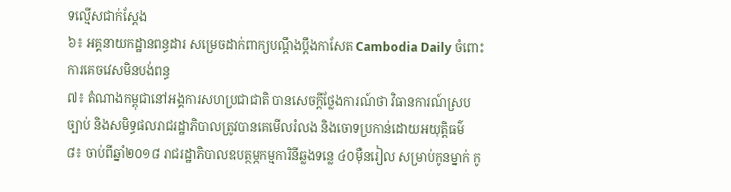ទល្មើសជាក់ស្តែង
៦៖ អគ្គនាយកដ្ឋានពន្ធដារ សម្រេចដាក់ពាក្យបណ្តឹងប្តឹងកាសែត Cambodia Daily ចំពោះការគេចវេសមិនបង់ពន្ធ
៧៖ តំណាងកម្ពុជានៅអង្គការសហប្រជាជាតិ បានសេចក្តីថ្លែងការណ៍ថា វិធានការណ៍ស្របច្បាប់ និងសមិទ្ធផលរាជរដ្ឋាភិបាលត្រូវបានគេមើលរំលង និងចោទប្រកាន់ដោយអយុត្តិធម៌
៨៖ ចាប់ពីឆ្នាំ២០១៨ រាជរដ្ឋាភិបាលឧបត្ថម្ភកម្មការិនីឆ្លងទន្លេ ៤០ម៉ឺនរៀល សម្រាប់កូនម្នាក់ កូ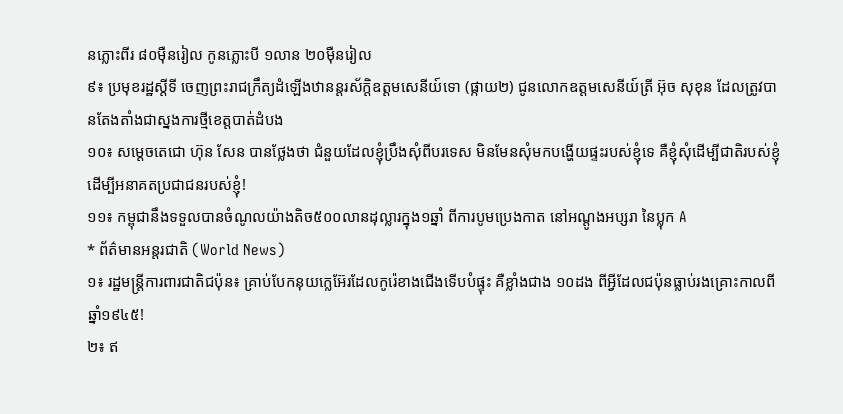នភ្លោះពីរ ៨០ម៉ឺនរៀល កូនភ្លោះបី ១លាន ២០ម៉ឺនរៀល
៩៖ ប្រមុខរដ្ឋស្តីទី ចេញព្រះរាជក្រឹត្យដំឡើងឋានន្តរស័ក្តិឧត្តមសេនីយ៍ទោ (ផ្កាយ២) ជូនលោកឧត្តមសេនីយ៍ត្រី អ៊ុច សុខុន ដែលត្រូវបានតែងតាំងជាស្នងការថ្មីខេត្តបាត់ដំបង
១០៖ សម្តេចតេជោ ហ៊ុន សែន បានថ្លែងថា ជំនួយដែលខ្ញុំប្រឹងសុំពីបរទេស មិនមែនសុំមកបង្ហើយផ្ទះរបស់ខ្ញុំទេ គឺខ្ញុំសុំដើម្បីជាតិរបស់ខ្ញុំ ដើម្បីអនាគតប្រជាជនរបស់ខ្ញុំ!
១១៖ កម្ពុជានឹងទទួលបានចំណូលយ៉ាងតិច៥០០លានដុល្លារក្នុង១ឆ្នាំ ពីការបូមប្រេងកាត នៅអណ្តូងអប្សរា នៃប្លុក A
* ព័ត៌មានអន្តរជាតិ (World News)
១៖ រដ្ឋមន្ត្រីការពារជាតិជប៉ុន៖ គ្រាប់បែកនុយក្លេអ៊ែរដែលកូរ៉េខាងជើងទើបបំផ្ទុះ គឺខ្លាំងជាង ១០ដង ពីអ្វីដែលជប៉ុនធ្លាប់រងគ្រោះកាលពីឆ្នាំ១៩៤៥!
២៖ ឥ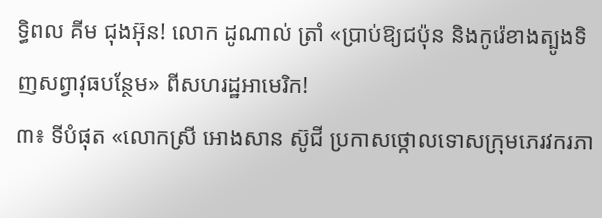ទ្ធិពល គីម ជុងអ៊ុន! លោក ដូណាល់ ត្រាំ «ប្រាប់ឱ្យជប៉ុន និងកូរ៉េខាងត្បូងទិញសព្វាវុធបន្ថែម» ពីសហរដ្ឋអាមេរិក!
៣៖ ទីបំផុត «លោកស្រី អោងសាន ស៊ូជី ប្រកាសថ្កោលទោសក្រុមភេរវករភា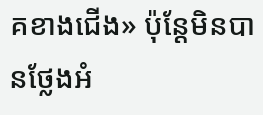គខាងជើង» ប៉ុន្តែមិនបានថ្លែងអំ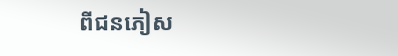ពីជនភៀស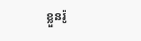ខ្លួនរ៉ូ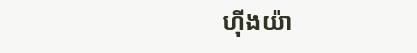ហ៊ីងយ៉ា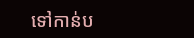ទៅកាន់ប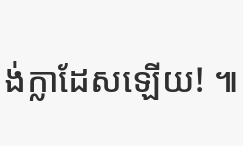ង់ក្លាដែសឡើយ! ៕